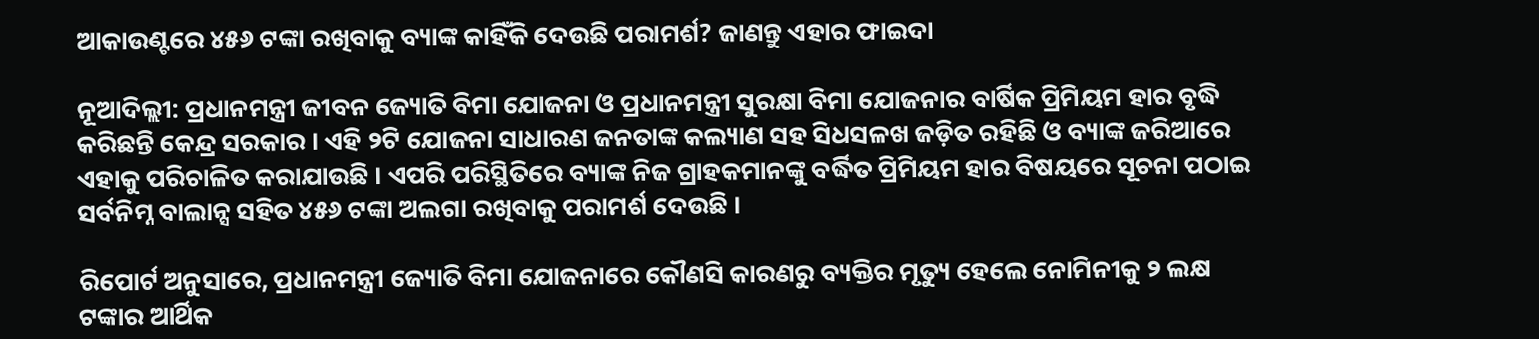ଆକାଉଣ୍ଟରେ ୪୫୬ ଟଙ୍କା ରଖିବାକୁ ବ୍ୟାଙ୍କ କାହିଁକି ଦେଉଛି ପରାମର୍ଶ? ଜାଣନ୍ତୁ ଏହାର ଫାଇଦା

ନୂଆଦିଲ୍ଲୀ: ପ୍ରଧାନମନ୍ତ୍ରୀ ଜୀବନ ଜ୍ୟୋତି ବିମା ଯୋଜନା ଓ ପ୍ରଧାନମନ୍ତ୍ରୀ ସୁରକ୍ଷା ବିମା ଯୋଜନାର ବାର୍ଷିକ ପ୍ରିମିୟମ ହାର ବୃଦ୍ଧି କରିଛନ୍ତି କେନ୍ଦ୍ର ସରକାର । ଏହି ୨ଟି ଯୋଜନା ସାଧାରଣ ଜନତାଙ୍କ କଲ୍ୟାଣ ସହ ସିଧସଳଖ ଜଡ଼ିତ ରହିଛି ଓ ବ୍ୟାଙ୍କ ଜରିଆରେ ଏହାକୁ ପରିଚାଳିତ କରାଯାଉଛି । ଏପରି ପରିସ୍ଥିତିରେ ବ୍ୟାଙ୍କ ନିଜ ଗ୍ରାହକମାନଙ୍କୁ ବର୍ଦ୍ଧିତ ପ୍ରିମିୟମ ହାର ବିଷୟରେ ସୂଚନା ପଠାଇ ସର୍ବନିମ୍ନ ବାଲାନ୍ସ ସହିତ ୪୫୬ ଟଙ୍କା ଅଲଗା ରଖିବାକୁ ପରାମର୍ଶ ଦେଉଛି ।

ରିପୋର୍ଟ ଅନୁସାରେ, ପ୍ରଧାନମନ୍ତ୍ରୀ ଜ୍ୟୋତି ବିମା ଯୋଜନାରେ କୌଣସି କାରଣରୁ ବ୍ୟକ୍ତିର ମୃତ୍ୟୁ ହେଲେ ନୋମିନୀକୁ ୨ ଲକ୍ଷ ଟଙ୍କାର ଆର୍ଥିକ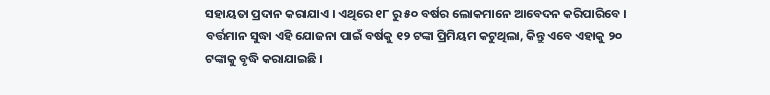ସହାୟତା ପ୍ରଦାନ କରାଯାଏ । ଏଥିରେ ୧୮ ରୁ ୫୦ ବର୍ଷର ଲୋକମାନେ ଆବେଦନ କରିପାରିବେ । ବର୍ତ୍ତମାନ ସୁଦ୍ଧା ଏହି ଯୋଜନା ପାଇଁ ବର୍ଷକୁ ୧୨ ଟଙ୍କା ପ୍ରିମିୟମ କଟୁଥିଲା, କିନ୍ତୁ ଏବେ ଏହାକୁ ୨୦ ଟଙ୍କାକୁ ବୃଦ୍ଧି କରାଯାଇଛି ।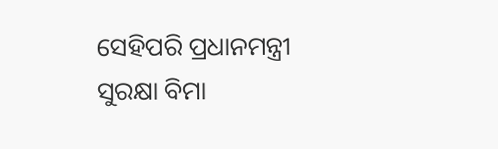ସେହିପରି ପ୍ରଧାନମନ୍ତ୍ରୀ ସୁରକ୍ଷା ବିମା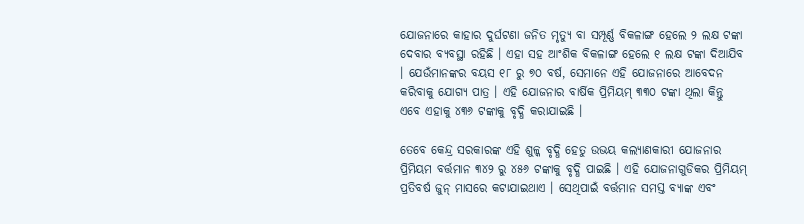ଯୋଜନାରେ କାହାର ଦୁର୍ଘଟଣା ଜନିତ ମୃତ୍ୟୁ ବା ସମ୍ପୂର୍ଣ୍ଣ ବିକଳାଙ୍ଗ ହେଲେ ୨ ଲକ୍ଷ ଟଙ୍କା ଦେବାର ବ୍ୟବସ୍ଥା ରହିଛି । ଏହା ସହ ଆଂଶିକ ବିକଳାଙ୍ଗ ହେଲେ ୧ ଲକ୍ଷ ଟଙ୍କା ଦିଆଯିବ । ଯେଉଁମାନଙ୍କର ବୟସ ୧୮ ରୁ ୭୦ ବର୍ଷ, ସେମାନେ ଏହି ଯୋଜନାରେ ଆବେଦନ କରିବାକୁ ଯୋଗ୍ୟ ପାତ୍ର । ଏହି ଯୋଜନାର ବାର୍ଷିକ ପ୍ରିମିୟମ୍ ୩୩୦ ଟଙ୍କା ଥିଲା କିନ୍ତୁ ଏବେ ଏହାକୁ ୪୩୬ ଟଙ୍କାକୁ ବୃଦ୍ଧି କରାଯାଇଛି ।

ତେବେ କେନ୍ଦ୍ର ସରକାରଙ୍କ ଏହି ଶୁଳ୍କ ବୃଦ୍ଧି ହେତୁ ଉଭୟ କଲ୍ୟାଣକାରୀ ଯୋଜନାର ପ୍ରିମିୟମ ବର୍ତ୍ତମାନ ୩୪୨ ରୁ ୪୫୬ ଟଙ୍କାକୁ ବୃଦ୍ଧି ପାଇଛି । ଏହି ଯୋଜନାଗୁଡିକର ପ୍ରିମିୟମ୍ ପ୍ରତିବର୍ଷ ଜୁନ୍ ମାସରେ କଟାଯାଇଥାଏ । ସେଥିପାଇଁ ବର୍ତ୍ତମାନ ସମସ୍ତ ବ୍ୟାଙ୍କ ଏବଂ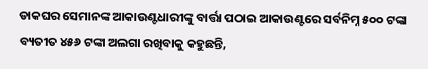ଡାକଘର ସେମାନଙ୍କ ଆକାଉଣ୍ଟଧାରୀଙ୍କୁ ବାର୍ତ୍ତା ପଠାଇ ଆକାଉଣ୍ଟରେ ସର୍ବନିମ୍ନ ୫୦୦ ଟଙ୍କା ବ୍ୟତୀତ ୪୫୬ ଟଙ୍କା ଅଲଗା ରଖିବାକୁ କହୁଛନ୍ତି,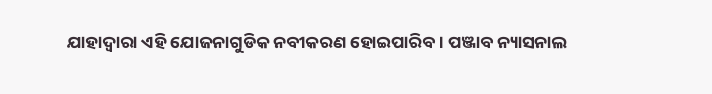ଯାହାଦ୍ୱାରା ଏହି ଯୋଜନାଗୁଡିକ ନବୀକରଣ ହୋଇପାରିବ । ପଞ୍ଜାବ ନ୍ୟାସନାଲ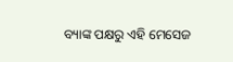ବ୍ୟାଙ୍କ ପକ୍ଷରୁ ଏହି ମେସେଜ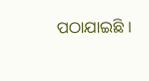ପଠାଯାଇଛି ।